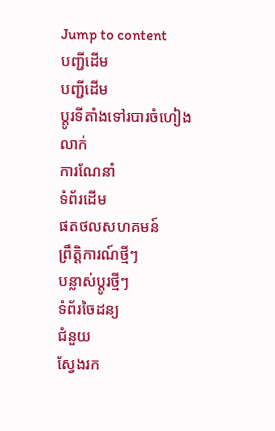Jump to content
បញ្ជីដើម
បញ្ជីដើម
ប្ដូរទីតាំងទៅរបារចំហៀង
លាក់
ការណែនាំ
ទំព័រដើម
ផតថលសហគមន៍
ព្រឹត្តិការណ៍ថ្មីៗ
បន្លាស់ប្ដូរថ្មីៗ
ទំព័រចៃដន្យ
ជំនួយ
ស្វែងរក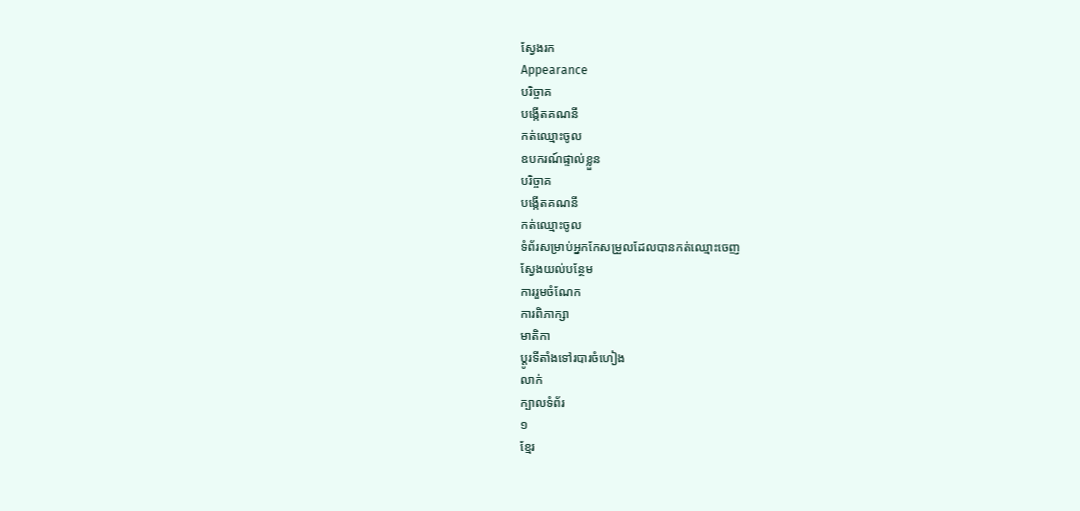ស្វែងរក
Appearance
បរិច្ចាគ
បង្កើតគណនី
កត់ឈ្មោះចូល
ឧបករណ៍ផ្ទាល់ខ្លួន
បរិច្ចាគ
បង្កើតគណនី
កត់ឈ្មោះចូល
ទំព័រសម្រាប់អ្នកកែសម្រួលដែលបានកត់ឈ្មោះចេញ
ស្វែងយល់បន្ថែម
ការរួមចំណែក
ការពិភាក្សា
មាតិកា
ប្ដូរទីតាំងទៅរបារចំហៀង
លាក់
ក្បាលទំព័រ
១
ខ្មែរ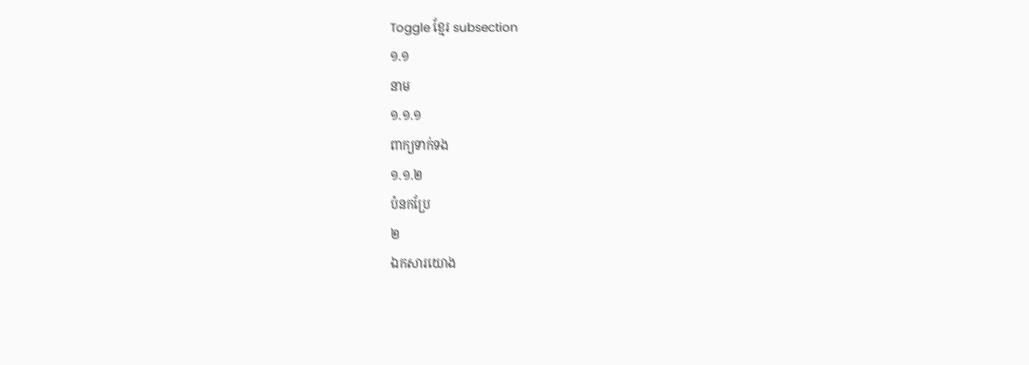Toggle ខ្មែរ subsection
១.១
នាម
១.១.១
ពាក្យទាក់ទង
១.១.២
បំនកប្រែ
២
ឯកសារយោង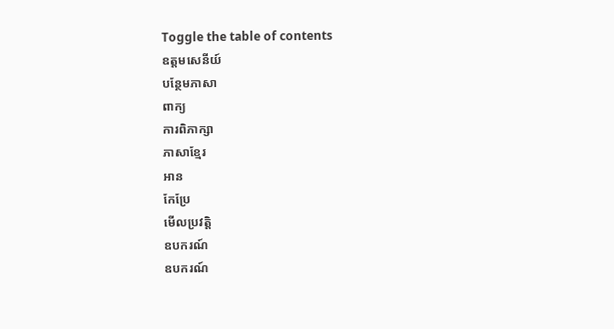Toggle the table of contents
ឧត្តមសេនីយ៍
បន្ថែមភាសា
ពាក្យ
ការពិភាក្សា
ភាសាខ្មែរ
អាន
កែប្រែ
មើលប្រវត្តិ
ឧបករណ៍
ឧបករណ៍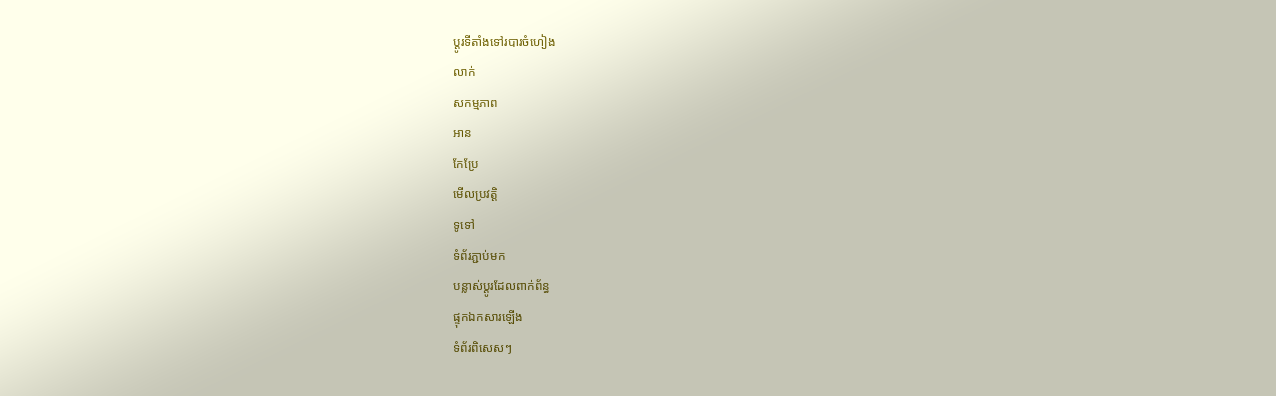ប្ដូរទីតាំងទៅរបារចំហៀង
លាក់
សកម្មភាព
អាន
កែប្រែ
មើលប្រវត្តិ
ទូទៅ
ទំព័រភ្ជាប់មក
បន្លាស់ប្ដូរដែលពាក់ព័ន្ធ
ផ្ទុកឯកសារឡើង
ទំព័រពិសេសៗ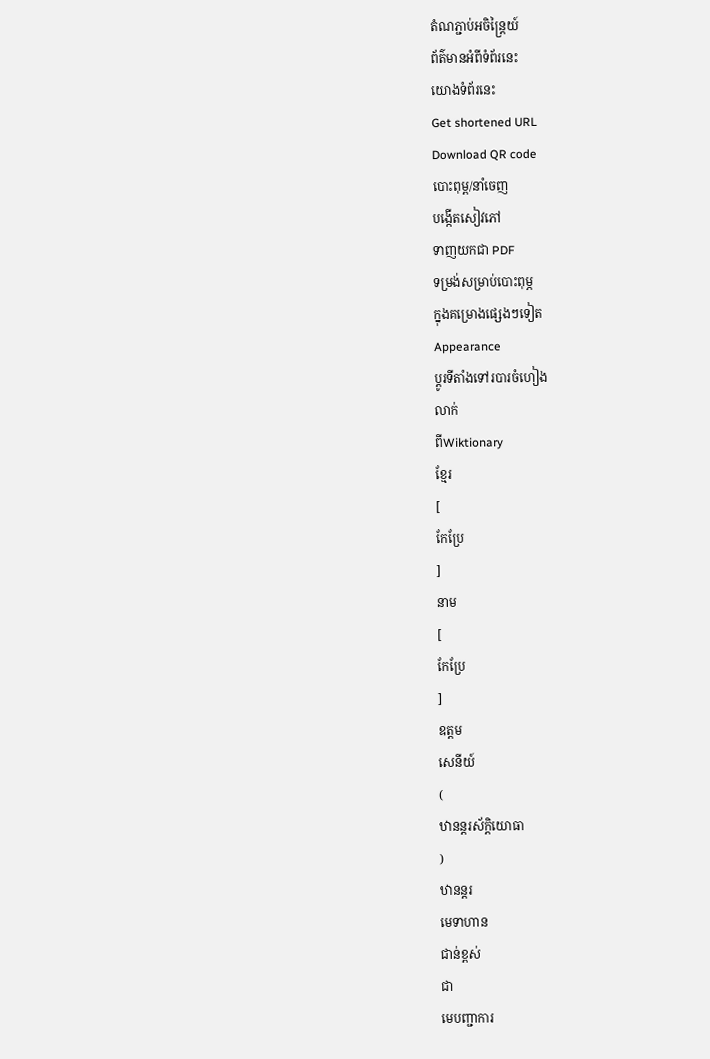តំណភ្ជាប់អចិន្ត្រៃយ៍
ព័ត៌មានអំពីទំព័រនេះ
យោងទំព័រនេះ
Get shortened URL
Download QR code
បោះពុម្ព/នាំចេញ
បង្កើតសៀវភៅ
ទាញយកជា PDF
ទម្រង់សម្រាប់បោះពុម្ភ
ក្នុងគម្រោងផ្សេងៗទៀត
Appearance
ប្ដូរទីតាំងទៅរបារចំហៀង
លាក់
ពីWiktionary
ខ្មែរ
[
កែប្រែ
]
នាម
[
កែប្រែ
]
ឧត្តម
សេនីយ៍
(
ឋានន្តរស័ក្តិយោធា
)
ឋានន្តរ
មេទាហាន
ជាន់ខ្ពស់
ជា
មេបញ្ជាការ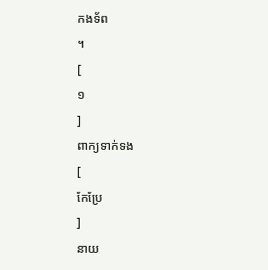កងទ័ព
។
[
១
]
ពាក្យទាក់ទង
[
កែប្រែ
]
នាយ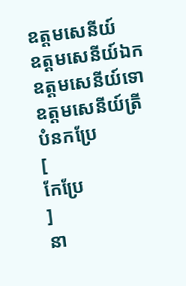ឧត្តមសេនីយ៍
ឧត្តមសេនីយ៍ឯក
ឧត្តមសេនីយ៍ទោ
ឧត្តមសេនីយ៍ត្រី
បំនកប្រែ
[
កែប្រែ
]
នា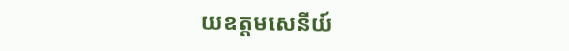យឧត្តមសេនីយ៍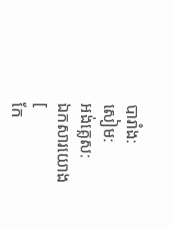បារាំង:
សៀម:
អង់គ្លេស:
ឯកសារយោង
[
កែ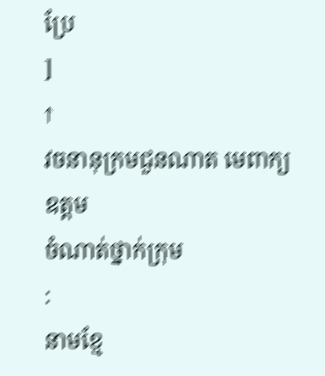ប្រែ
]
↑
វចនានុក្រមជួនណាត មេពាក្យ
ឧត្តម
ចំណាត់ថ្នាក់ក្រុម
:
នាមខ្មែ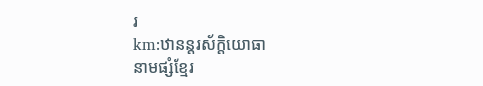រ
km:ឋានន្តរស័ក្តិយោធា
នាមផ្សំខ្មែរ